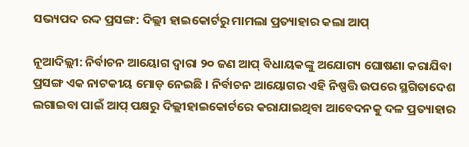ସଭ୍ୟପଦ ରଦ୍ଦ ପ୍ରସଙ୍ଗ: ଦିଲ୍ଲୀ ହାଇକୋର୍ଟରୁ ମାମଲା ପ୍ରତ୍ୟାହାର କଲା ଆପ୍‌

ନୂଆଦିଲ୍ଲୀ: ନିର୍ବାଚନ ଆୟୋଗ ଦ୍ୱାରା ୨୦ ଜଣ ଆପ୍‌ ବିଧାୟକଙ୍କୁ ଅଯୋଗ୍ୟ ଘୋଷଣା କରାଯିବା ପ୍ରସଙ୍ଗ ଏକ ନାଟକୀୟ ମୋଡ଼ ନେଇଛି । ନିର୍ବାଚନ ଆୟୋଗର ଏହି ନିଷ୍ପତ୍ତି ଉପରେ ସ୍ଥଗିତାଦେଶ ଲଗାଇବା ପାଇଁ ଆପ୍‌ ପକ୍ଷରୁ ଦିଲ୍ଲୀହାଇକୋର୍ଟରେ କରାଯାଇଥିବା ଆବେଦନକୁ ଦଳ ପ୍ରତ୍ୟାହାର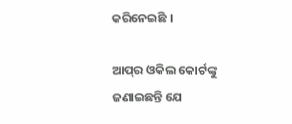କରିନେଇଛି ।

ଆପ୍‌ର ଓକିଲ କୋର୍ଟଙ୍କୁ ଜଣାଇଛନ୍ତି ଯେ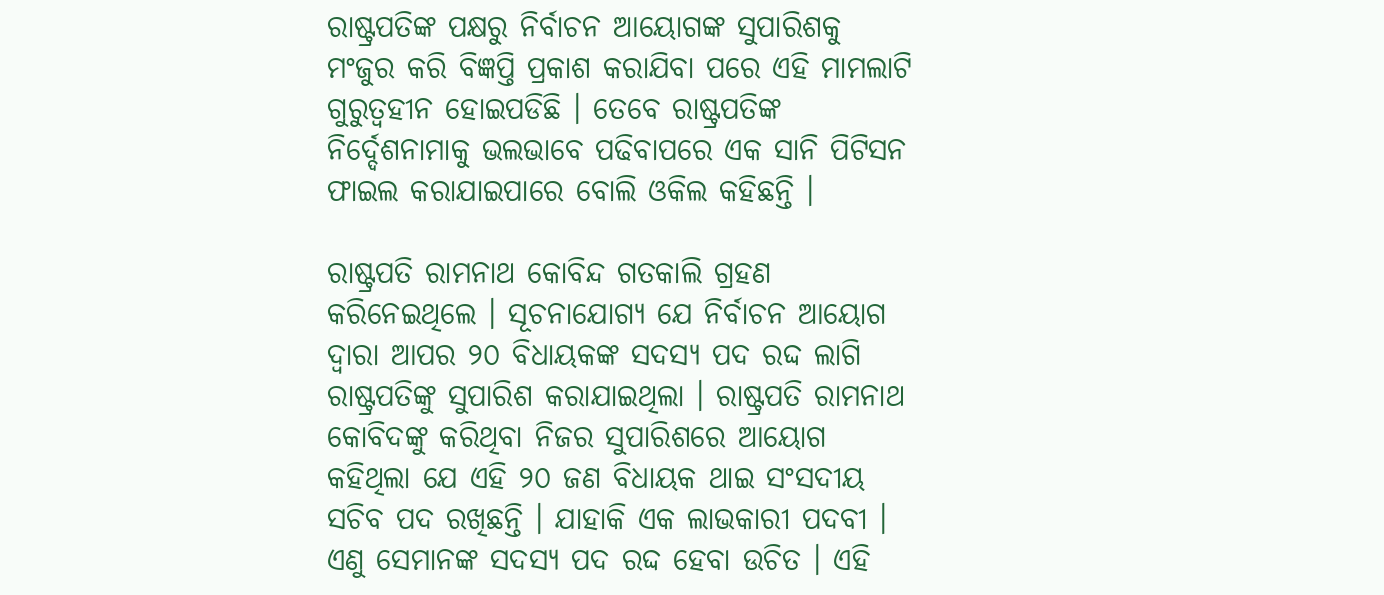ରାଷ୍ଟ୍ରପତିଙ୍କ ପକ୍ଷରୁ ନିର୍ବାଚନ ଆୟୋଗଙ୍କ ସୁପାରିଶକୁ ମଂଜୁର କରି ବିଜ୍ଞପ୍ତି ପ୍ରକାଶ କରାଯିବା ପରେ ଏହି ମାମଲାଟି ଗୁରୁତ୍ୱହୀନ ହୋଇପଡିଛି । ତେବେ ରାଷ୍ଟ୍ରପତିଙ୍କ ନିର୍ଦ୍ଦେଶନାମାକୁ ଭଲଭାବେ ପଢିବାପରେ ଏକ ସାନି ପିଟିସନ ଫାଇଲ କରାଯାଇପାରେ ବୋଲି ଓକିଲ କହିଛନ୍ତି ।

ରାଷ୍ଟ୍ରପତି ରାମନାଥ କୋବିନ୍ଦ ଗତକାଲି ଗ୍ରହଣ କରିନେଇଥିଲେ । ସୂଚନାଯୋଗ୍ୟ ଯେ ନିର୍ବାଚନ ଆୟୋଗ ଦ୍ୱାରା ଆପର ୨୦ ବିଧାୟକଙ୍କ ସଦସ୍ୟ ପଦ ରଦ୍ଦ ଲାଗି ରାଷ୍ଟ୍ରପତିଙ୍କୁ ସୁପାରିଶ କରାଯାଇଥିଲା । ରାଷ୍ଟ୍ରପତି ରାମନାଥ କୋବିଦଙ୍କୁ କରିଥିବା ନିଜର ସୁପାରିଶରେ ଆୟୋଗ କହିଥିଲା ଯେ ଏହି ୨୦ ଜଣ ବିଧାୟକ ଥାଇ ସଂସଦୀୟ ସଚିବ ପଦ ରଖିଛନ୍ତି । ଯାହାକି ଏକ ଲାଭକାରୀ ପଦବୀ । ଏଣୁ ସେମାନଙ୍କ ସଦସ୍ୟ ପଦ ରଦ୍ଦ ହେବା ଉଚିତ । ଏହି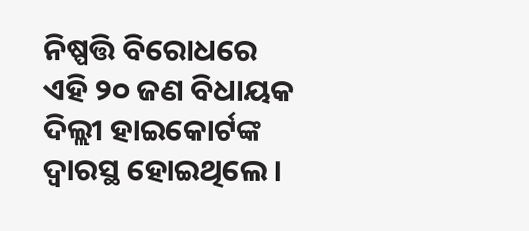ନିଷ୍ପତ୍ତି ବିରୋଧରେ ଏହି ୨୦ ଜଣ ବିଧାୟକ ଦିଲ୍ଲୀ ହାଇକୋର୍ଟଙ୍କ ଦ୍ୱାରସ୍ଥ ହୋଇଥିଲେ ।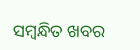ସମ୍ବନ୍ଧିତ ଖବର